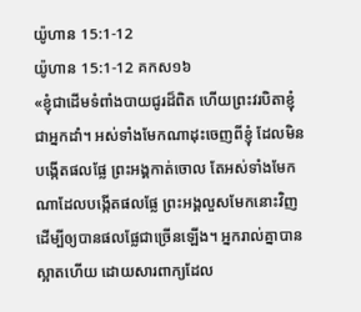យ៉ូហាន 15:1-12
យ៉ូហាន 15:1-12 គកស១៦
«ខ្ញុំជាដើមទំពាំងបាយជូរដ៏ពិត ហើយព្រះវរបិតាខ្ញុំជាអ្នកដាំ។ អស់ទាំងមែកណាដុះចេញពីខ្ញុំ ដែលមិនបង្កើតផលផ្លែ ព្រះអង្គកាត់ចោល តែអស់ទាំងមែកណាដែលបង្កើតផលផ្លែ ព្រះអង្គលួសមែកនោះវិញ ដើម្បីឲ្យបានផលផ្លែជាច្រើនឡើង។ អ្នករាល់គ្នាបានស្អាតហើយ ដោយសារពាក្យដែល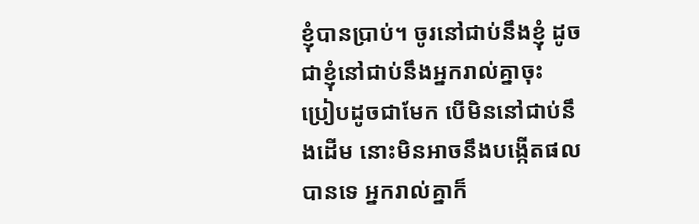ខ្ញុំបានប្រាប់។ ចូរនៅជាប់នឹងខ្ញុំ ដូចជាខ្ញុំនៅជាប់នឹងអ្នករាល់គ្នាចុះ ប្រៀបដូចជាមែក បើមិននៅជាប់នឹងដើម នោះមិនអាចនឹងបង្កើតផលបានទេ អ្នករាល់គ្នាក៏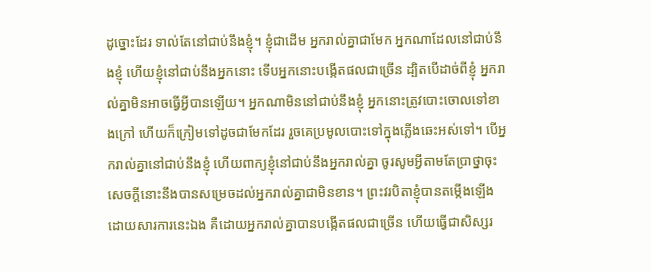ដូច្នោះដែរ ទាល់តែនៅជាប់នឹងខ្ញុំ។ ខ្ញុំជាដើម អ្នករាល់គ្នាជាមែក អ្នកណាដែលនៅជាប់នឹងខ្ញុំ ហើយខ្ញុំនៅជាប់នឹងអ្នកនោះ ទើបអ្នកនោះបង្កើតផលជាច្រើន ដ្បិតបើដាច់ពីខ្ញុំ អ្នករាល់គ្នាមិនអាចធ្វើអ្វីបានឡើយ។ អ្នកណាមិននៅជាប់នឹងខ្ញុំ អ្នកនោះត្រូវបោះចោលទៅខាងក្រៅ ហើយក៏ក្រៀមទៅដូចជាមែកដែរ រួចគេប្រមូលបោះទៅក្នុងភ្លើងឆេះអស់ទៅ។ បើអ្នករាល់គ្នានៅជាប់នឹងខ្ញុំ ហើយពាក្យខ្ញុំនៅជាប់នឹងអ្នករាល់គ្នា ចូរសូមអ្វីតាមតែប្រាថ្នាចុះ សេចក្ដីនោះនឹងបានសម្រេចដល់អ្នករាល់គ្នាជាមិនខាន។ ព្រះវរបិតាខ្ញុំបានតម្កើងឡើង ដោយសារការនេះឯង គឺដោយអ្នករាល់គ្នាបានបង្កើតផលជាច្រើន ហើយធ្វើជាសិស្សរ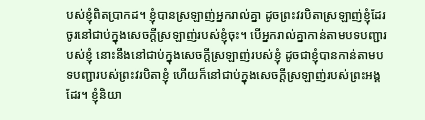បស់ខ្ញុំពិតប្រាកដ។ ខ្ញុំបានស្រឡាញ់អ្នករាល់គ្នា ដូចព្រះវរបិតាស្រឡាញ់ខ្ញុំដែរ ចូរនៅជាប់ក្នុងសេចក្តីស្រឡាញ់របស់ខ្ញុំចុះ។ បើអ្នករាល់គ្នាកាន់តាមបទបញ្ជារបស់ខ្ញុំ នោះនឹងនៅជាប់ក្នុងសេចក្តីស្រឡាញ់របស់ខ្ញុំ ដូចជាខ្ញុំបានកាន់តាមបទបញ្ជារបស់ព្រះវរបិតាខ្ញុំ ហើយក៏នៅជាប់ក្នុងសេចក្តីស្រឡាញ់របស់ព្រះអង្គដែរ។ ខ្ញុំនិយា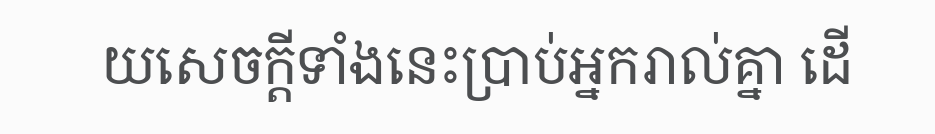យសេចក្តីទាំងនេះប្រាប់អ្នករាល់គ្នា ដើ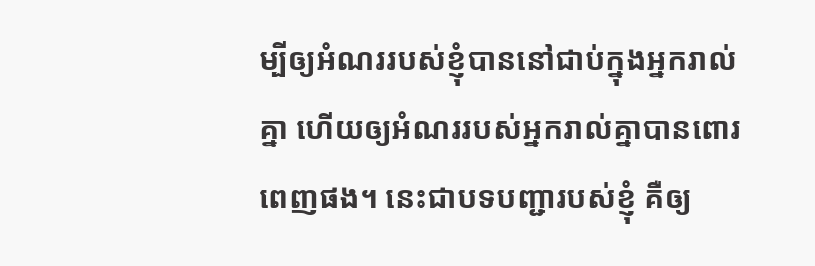ម្បីឲ្យអំណររបស់ខ្ញុំបាននៅជាប់ក្នុងអ្នករាល់គ្នា ហើយឲ្យអំណររបស់អ្នករាល់គ្នាបានពោរពេញផង។ នេះជាបទបញ្ជារបស់ខ្ញុំ គឺឲ្យ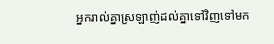អ្នករាល់គ្នាស្រឡាញ់ដល់គ្នាទៅវិញទៅមក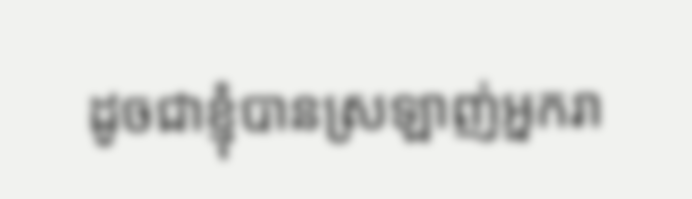ដូចជាខ្ញុំបានស្រឡាញ់អ្នករា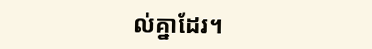ល់គ្នាដែរ។